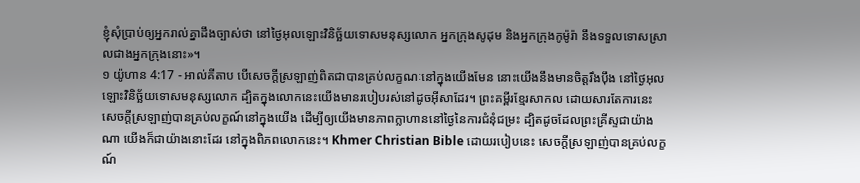ខ្ញុំសុំប្រាប់ឲ្យអ្នករាល់គ្នាដឹងច្បាស់ថា នៅថ្ងៃអុលឡោះវិនិច្ឆ័យទោសមនុស្សលោក អ្នកក្រុងសូដុម និងអ្នកក្រុងកូម៉ូរ៉ា នឹងទទួលទោសស្រាលជាងអ្នកក្រុងនោះ»។
១ យ៉ូហាន 4:17 - អាល់គីតាប បើសេចក្ដីស្រឡាញ់ពិតជាបានគ្រប់លក្ខណៈនៅក្នុងយើងមែន នោះយើងនឹងមានចិត្ដរឹងប៉ឹង នៅថ្ងៃអុលឡោះវិនិច្ឆ័យទោសមនុស្សលោក ដ្បិតក្នុងលោកនេះយើងមានរបៀបរស់នៅដូចអ៊ីសាដែរ។ ព្រះគម្ពីរខ្មែរសាកល ដោយសារតែការនេះ សេចក្ដីស្រឡាញ់បានគ្រប់លក្ខណ៍នៅក្នុងយើង ដើម្បីឲ្យយើងមានភាពក្លាហាននៅថ្ងៃនៃការជំនុំជម្រះ ដ្បិតដូចដែលព្រះគ្រីស្ទជាយ៉ាងណា យើងក៏ជាយ៉ាងនោះដែរ នៅក្នុងពិភពលោកនេះ។ Khmer Christian Bible ដោយរបៀបនេះ សេចក្ដីស្រឡាញ់បានគ្រប់លក្ខណ៍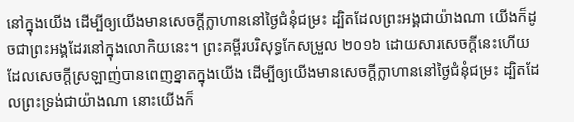នៅក្នុងយើង ដើម្បីឲ្យយើងមានសេចក្ដីក្លាហាននៅថ្ងៃជំនុំជម្រះ ដ្បិតដែលព្រះអង្គជាយ៉ាងណា យើងក៏ដូចជាព្រះអង្គដែរនៅក្នុងលោកិយនេះ។ ព្រះគម្ពីរបរិសុទ្ធកែសម្រួល ២០១៦ ដោយសារសេចក្ដីនេះហើយ ដែលសេចក្ដីស្រឡាញ់បានពេញខ្នាតក្នុងយើង ដើម្បីឲ្យយើងមានសេចក្ដីក្លាហាននៅថ្ងៃជំនុំជម្រះ ដ្បិតដែលព្រះទ្រង់ជាយ៉ាងណា នោះយើងក៏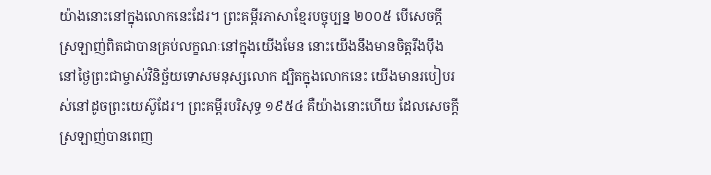យ៉ាងនោះនៅក្នុងលោកនេះដែរ។ ព្រះគម្ពីរភាសាខ្មែរបច្ចុប្បន្ន ២០០៥ បើសេចក្ដីស្រឡាញ់ពិតជាបានគ្រប់លក្ខណៈនៅក្នុងយើងមែន នោះយើងនឹងមានចិត្តរឹងប៉ឹង នៅថ្ងៃព្រះជាម្ចាស់វិនិច្ឆ័យទោសមនុស្សលោក ដ្បិតក្នុងលោកនេះ យើងមានរបៀបរស់នៅដូចព្រះយេស៊ូដែរ។ ព្រះគម្ពីរបរិសុទ្ធ ១៩៥៤ គឺយ៉ាងនោះហើយ ដែលសេចក្ដីស្រឡាញ់បានពេញ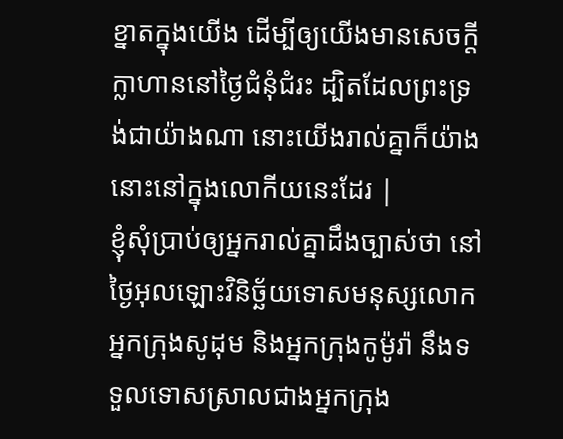ខ្នាតក្នុងយើង ដើម្បីឲ្យយើងមានសេចក្ដីក្លាហាននៅថ្ងៃជំនុំជំរះ ដ្បិតដែលព្រះទ្រង់ជាយ៉ាងណា នោះយើងរាល់គ្នាក៏យ៉ាងនោះនៅក្នុងលោកីយនេះដែរ |
ខ្ញុំសុំប្រាប់ឲ្យអ្នករាល់គ្នាដឹងច្បាស់ថា នៅថ្ងៃអុលឡោះវិនិច្ឆ័យទោសមនុស្សលោក អ្នកក្រុងសូដុម និងអ្នកក្រុងកូម៉ូរ៉ា នឹងទទួលទោសស្រាលជាងអ្នកក្រុង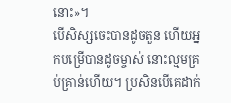នោះ»។
បើសិស្សចេះបានដូចតួន ហើយអ្នកបម្រើបានដូចម្ចាស់ នោះល្មមគ្រប់គ្រាន់ហើយ។ ប្រសិនបើគេដាក់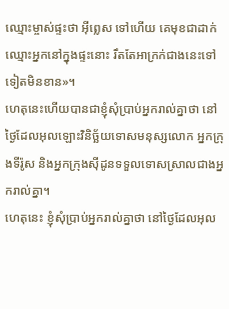ឈ្មោះម្ចាស់ផ្ទះថា អ៊ីព្លេស ទៅហើយ គេមុខជាដាក់ឈ្មោះអ្នកនៅក្នុងផ្ទះនោះ រឹតតែអាក្រក់ជាងនេះទៅទៀតមិនខាន»។
ហេតុនេះហើយបានជាខ្ញុំសុំប្រាប់អ្នករាល់គ្នាថា នៅថ្ងៃដែលអុលឡោះវិនិច្ឆ័យទោសមនុស្សលោក អ្នកក្រុងទីរ៉ូស និងអ្នកក្រុងស៊ីដូនទទួលទោសស្រាលជាងអ្នករាល់គ្នា។
ហេតុនេះ ខ្ញុំសុំប្រាប់អ្នករាល់គ្នាថា នៅថ្ងៃដែលអុល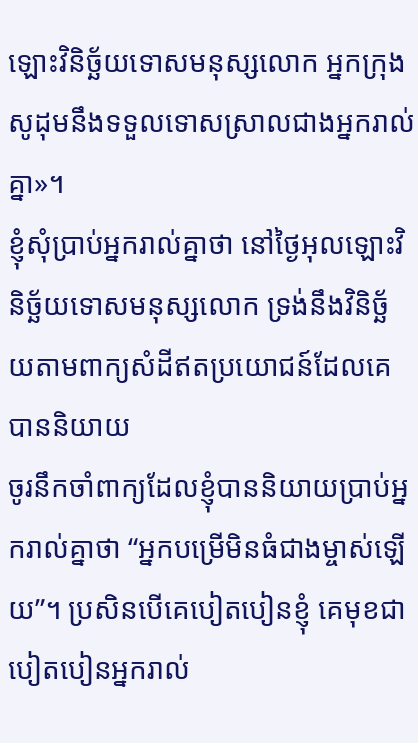ឡោះវិនិច្ឆ័យទោសមនុស្សលោក អ្នកក្រុងសូដុមនឹងទទួលទោសស្រាលជាងអ្នករាល់គ្នា»។
ខ្ញុំសុំប្រាប់អ្នករាល់គ្នាថា នៅថ្ងៃអុលឡោះវិនិច្ឆ័យទោសមនុស្សលោក ទ្រង់នឹងវិនិច្ឆ័យតាមពាក្យសំដីឥតប្រយោជន៍ដែលគេបាននិយាយ
ចូរនឹកចាំពាក្យដែលខ្ញុំបាននិយាយប្រាប់អ្នករាល់គ្នាថា “អ្នកបម្រើមិនធំជាងម្ចាស់ឡើយ”។ ប្រសិនបើគេបៀតបៀនខ្ញុំ គេមុខជាបៀតបៀនអ្នករាល់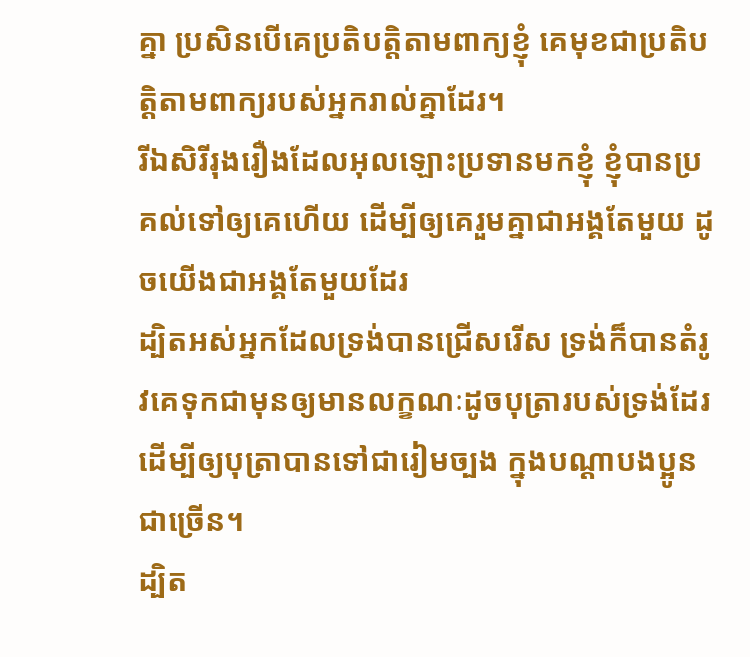គ្នា ប្រសិនបើគេប្រតិបត្ដិតាមពាក្យខ្ញុំ គេមុខជាប្រតិបត្ដិតាមពាក្យរបស់អ្នករាល់គ្នាដែរ។
រីឯសិរីរុងរឿងដែលអុលឡោះប្រទានមកខ្ញុំ ខ្ញុំបានប្រគល់ទៅឲ្យគេហើយ ដើម្បីឲ្យគេរួមគ្នាជាអង្គតែមួយ ដូចយើងជាអង្គតែមួយដែរ
ដ្បិតអស់អ្នកដែលទ្រង់បានជ្រើសរើស ទ្រង់ក៏បានតំរូវគេទុកជាមុនឲ្យមានលក្ខណៈដូចបុត្រារបស់ទ្រង់ដែរ ដើម្បីឲ្យបុត្រាបានទៅជារៀមច្បង ក្នុងបណ្ដាបងប្អូនជាច្រើន។
ដ្បិត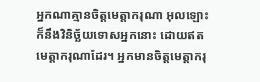អ្នកណាគ្មានចិត្ដមេត្ដាករុណា អុលឡោះក៏នឹងវិនិច្ឆ័យទោសអ្នកនោះ ដោយឥតមេត្ដាករុណាដែរ។ អ្នកមានចិត្ដមេត្ដាករុ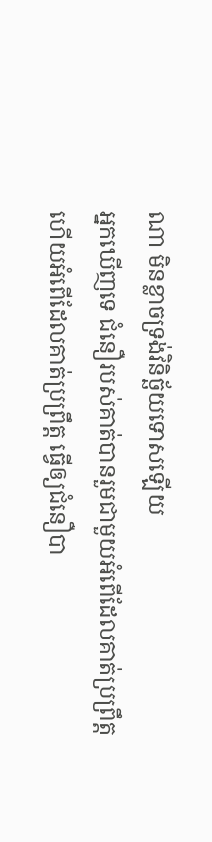ណា មិនខ្លាចទ្រង់វិនិច្ឆ័យទោសឡើយ
អ្នកឃើញទេ ជំនឿរបស់គាត់បានរួមជាមួយអំពើដែលគាត់ប្រព្រឹត្ដ ហើយអំពើដែលគាត់ប្រព្រឹត្ដ ធ្វើឲ្យជំនឿបា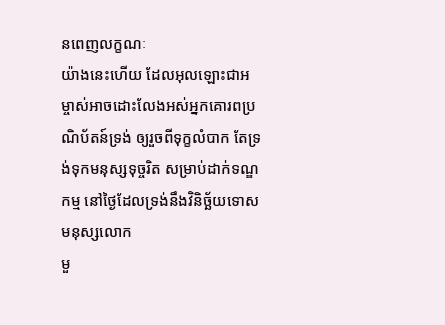នពេញលក្ខណៈ
យ៉ាងនេះហើយ ដែលអុលឡោះជាអម្ចាស់អាចដោះលែងអស់អ្នកគោរពប្រណិប័តន៍ទ្រង់ ឲ្យរួចពីទុក្ខលំបាក តែទ្រង់ទុកមនុស្សទុច្ចរិត សម្រាប់ដាក់ទណ្ឌកម្ម នៅថ្ងៃដែលទ្រង់នឹងវិនិច្ឆ័យទោសមនុស្សលោក
មួ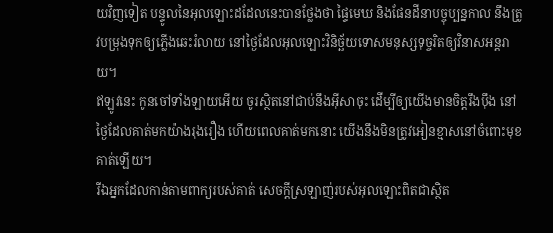យវិញទៀត បន្ទូលនៃអុលឡោះដដែលនេះបានថ្លែងថា ផ្ទៃមេឃ និងផែនដីនាបច្ចុប្បន្នកាល នឹងត្រូវបម្រុងទុកឲ្យភ្លើងឆេះរំលាយ នៅថ្ងៃដែលអុលឡោះវិនិច្ឆ័យទោសមនុស្សទុច្ចរិតឲ្យវិនាសអន្ដរាយ។
ឥឡូវនេះ កូនចៅទាំងឡាយអើយ ចូរស្ថិតនៅជាប់នឹងអ៊ីសាចុះ ដើម្បីឲ្យយើងមានចិត្ដរឹងប៉ឹង នៅថ្ងៃដែលគាត់មកយ៉ាងរុងរឿង ហើយពេលគាត់មកនោះ យើងនឹងមិនត្រូវអៀនខ្មាសនៅចំពោះមុខគាត់ឡើយ។
រីឯអ្នកដែលកាន់តាមពាក្យរបស់គាត់ សេចក្ដីស្រឡាញ់របស់អុលឡោះពិតជាស្ថិត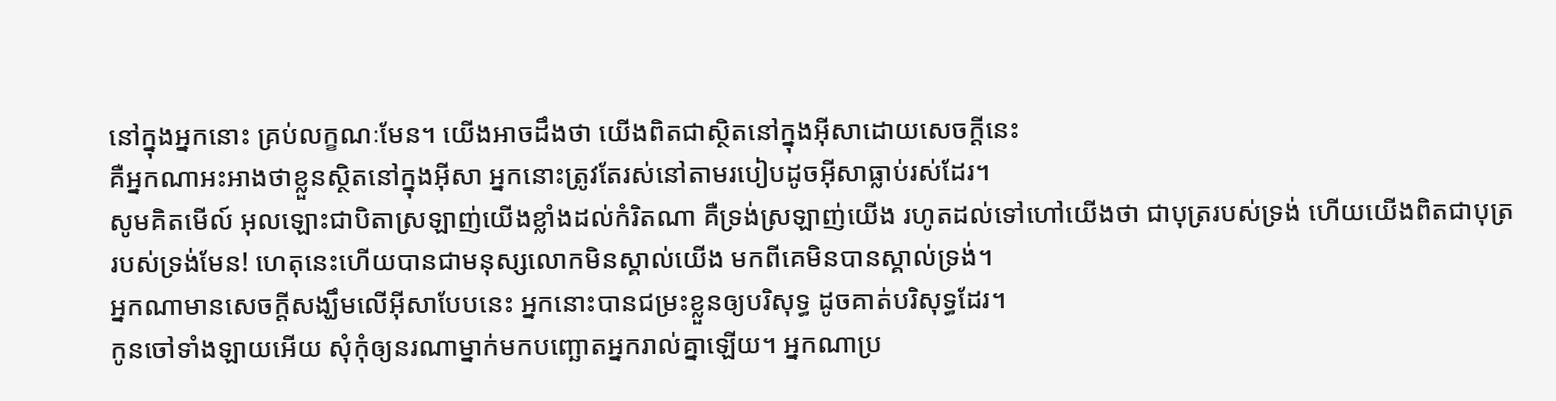នៅក្នុងអ្នកនោះ គ្រប់លក្ខណៈមែន។ យើងអាចដឹងថា យើងពិតជាស្ថិតនៅក្នុងអ៊ីសាដោយសេចក្ដីនេះ
គឺអ្នកណាអះអាងថាខ្លួនស្ថិតនៅក្នុងអ៊ីសា អ្នកនោះត្រូវតែរស់នៅតាមរបៀបដូចអ៊ីសាធ្លាប់រស់ដែរ។
សូមគិតមើល៍ អុលឡោះជាបិតាស្រឡាញ់យើងខ្លាំងដល់កំរិតណា គឺទ្រង់ស្រឡាញ់យើង រហូតដល់ទៅហៅយើងថា ជាបុត្ររបស់ទ្រង់ ហើយយើងពិតជាបុត្ររបស់ទ្រង់មែន! ហេតុនេះហើយបានជាមនុស្សលោកមិនស្គាល់យើង មកពីគេមិនបានស្គាល់ទ្រង់។
អ្នកណាមានសេចក្ដីសង្ឃឹមលើអ៊ីសាបែបនេះ អ្នកនោះបានជម្រះខ្លួនឲ្យបរិសុទ្ធ ដូចគាត់បរិសុទ្ធដែរ។
កូនចៅទាំងឡាយអើយ សុំកុំឲ្យនរណាម្នាក់មកបញ្ឆោតអ្នករាល់គ្នាឡើយ។ អ្នកណាប្រ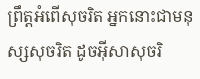ព្រឹត្ដអំពើសុចរិត អ្នកនោះជាមនុស្សសុចរិត ដូចអ៊ីសាសុចរិ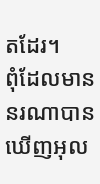តដែរ។
ពុំដែលមាននរណាបានឃើញអុល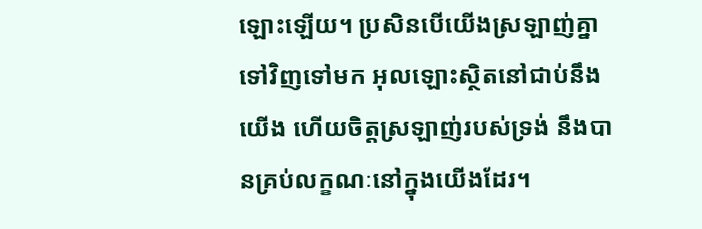ឡោះឡើយ។ ប្រសិនបើយើងស្រឡាញ់គ្នាទៅវិញទៅមក អុលឡោះស្ថិតនៅជាប់នឹងយើង ហើយចិត្តស្រឡាញ់របស់ទ្រង់ នឹងបានគ្រប់លក្ខណៈនៅក្នុងយើងដែរ។